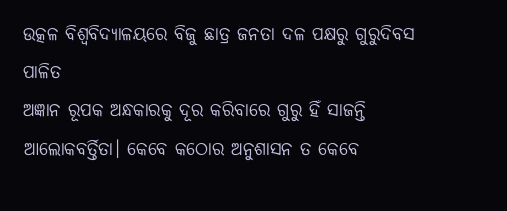ଉତ୍କଳ ବିଶ୍ଵବିଦ୍ୟାଳୟରେ ବିଜୁ ଛାତ୍ର ଜନତା ଦଳ ପକ୍ଷରୁ ଗୁରୁଦିବସ ପାଳିତ
ଅଜ୍ଞାନ ରୂପକ ଅନ୍ଧକାରକୁ ଦୂର କରିବାରେ ଗୁରୁ ହିଁ ସାଜନ୍ତି ଆଲୋକବର୍ତ୍ତିତା। କେବେ କଠୋର ଅନୁଶାସନ ତ କେବେ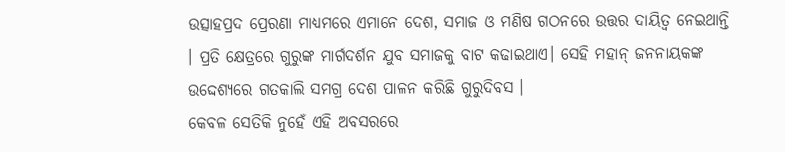ଉତ୍ସାହପ୍ରଦ ପ୍ରେରଣା ମାଧ୍ୟମରେ ଏମାନେ ଦେଶ, ସମାଜ ଓ ମଣିଷ ଗଠନରେ ଉତ୍ତର ଦାୟିତ୍ୱ ନେଇଥାନ୍ତି । ପ୍ରତି କ୍ଷେତ୍ରରେ ଗୁରୁଙ୍କ ମାର୍ଗଦର୍ଶନ ଯୁବ ସମାଜକୁ ବାଟ କଢାଇଥାଏ। ସେହି ମହାନ୍ ଜନନାୟକଙ୍କ ଉଦ୍ଦେଶ୍ୟରେ ଗତକାଲି ସମଗ୍ର ଦେଶ ପାଳନ କରିଛି ଗୁରୁଦିବସ ।
କେବଳ ସେତିକି ନୁହେଁ ଏହି ଅବସରରେ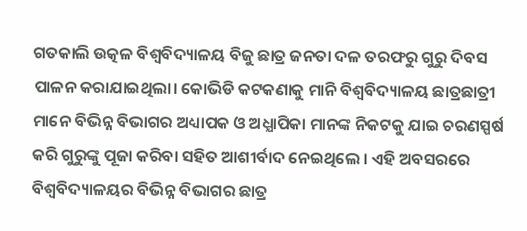ଗତକାଲି ଉତ୍କଳ ବିଶ୍ଵବିଦ୍ୟାଳୟ ବିଜୁ ଛାତ୍ର ଜନତା ଦଳ ତରଫରୁ ଗୁରୁ ଦିବସ ପାଳନ କରାଯାଇଥିଲା। କୋଭିଡି କଟକଣାକୁ ମାନି ବିଶ୍ୱବିଦ୍ୟାଳୟ ଛାତ୍ରଛାତ୍ରୀ ମାନେ ବିଭିନ୍ନ ବିଭାଗର ଅଧ୍ୟାପକ ଓ ଅଧ୍ଯାପିକା ମାନଙ୍କ ନିକଟକୁ ଯାଇ ଚରଣସ୍ପର୍ଷ କରି ଗୁରୁଙ୍କୁ ପୂଜା କରିବା ସହିତ ଆଶୀର୍ବାଦ ନେଇଥିଲେ । ଏହି ଅବସରରେ ବିଶ୍ୱବିଦ୍ୟାଳୟର ବିଭିନ୍ନ ବିଭାଗର ଛାତ୍ର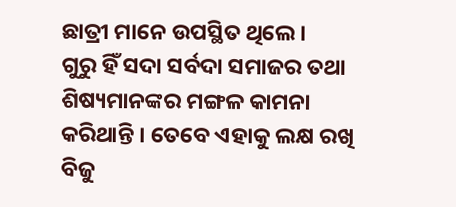ଛାତ୍ରୀ ମାନେ ଉପସ୍ଥିତ ଥିଲେ ।
ଗୁରୁ ହିଁ ସଦା ସର୍ବଦା ସମାଜର ତଥା ଶିଷ୍ୟମାନଙ୍କର ମଙ୍ଗଳ କାମନା କରିଥାନ୍ତି । ତେବେ ଏହାକୁ ଲକ୍ଷ ରଖି ବିଜୁ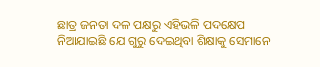ଛାତ୍ର ଜନତା ଦଳ ପକ୍ଷରୁ ଏହିଭଳି ପଦକ୍ଷେପ ନିଆଯାଇଛି ଯେ ଗୁରୁ ଦେଇଥିବା ଶିକ୍ଷାକୁ ସେମାନେ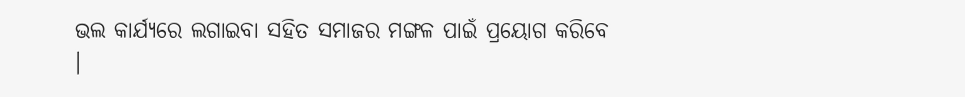ଭଲ କାର୍ଯ୍ୟରେ ଲଗାଇବା ସହିତ ସମାଜର ମଙ୍ଗଳ ପାଇଁ ପ୍ରୟୋଗ କରିବେ ।